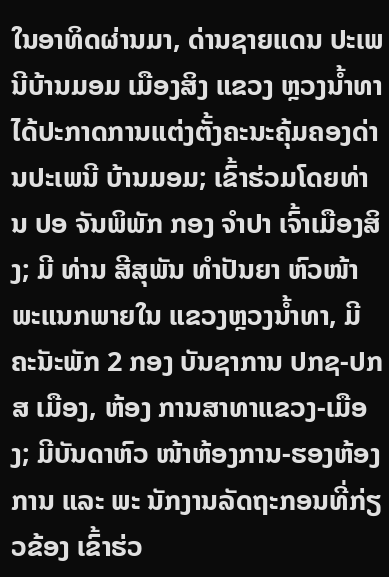ໃນອາທິດຜ່ານມາ, ດ່ານຊາຍແດນ ປະເພນີບ້ານມອມ ເມືອງສິງ ແຂວງ ຫຼວງນ້ຳທາ ໄດ້ປະກາດການແຕ່ງຕັ້ງຄະນະຄຸ້ມຄອງດ່ານປະເພນີ ບ້ານມອມ; ເຂົ້າຮ່ວມໂດຍທ່ານ ປອ ຈັນພິພັກ ກອງ ຈໍາປາ ເຈົ້າເມືອງສິງ; ມີ ທ່ານ ສີສຸພັນ ທຳປັນຍາ ຫົວໜ້າພະແນກພາຍໃນ ແຂວງຫຼວງນ້ຳທາ, ມີຄະັນະພັກ 2 ກອງ ບັນຊາການ ປກຊ-ປກສ ເມືອງ, ຫ້ອງ ການສາທາແຂວງ-ເມືອງ; ມີບັນດາຫົວ ໜ້າຫ້ອງການ-ຮອງຫ້ອງການ ແລະ ພະ ນັກງານລັດຖະກອນທີ່ກ່ຽວຂ້ອງ ເຂົ້າຮ່ວ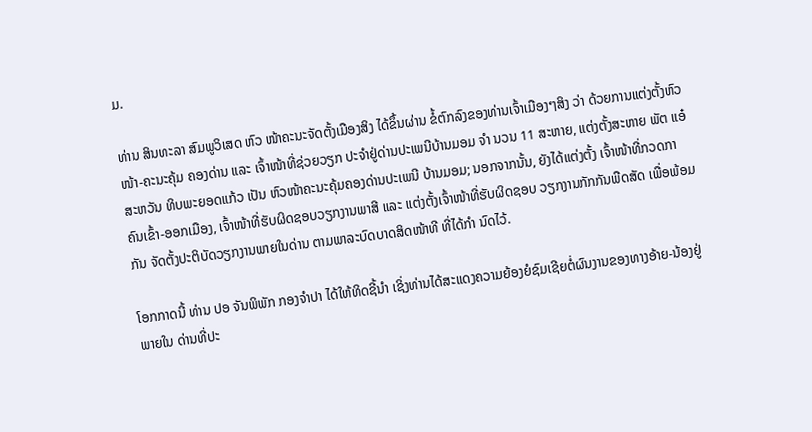ມ.

ທ່ານ ສິນທະລາ ສົມພູວິເສດ ຫົວ ໜ້າຄະນະຈັດຕັ້ງເມືອງສິງ ໄດ້ຂຶ້ນຜ່ານ ຂໍ້ຕົກລົງຂອງທ່ານເຈົ້າເມືອງໆສິງ ວ່າ ດ້ວຍການແຕ່ງຕັ້ງຫົວໜ້າ-ຄະນະຄຸ້ມ ຄອງດ່ານ ແລະ ເຈົ້າໜ້າທີ່ຊ່ວຍວຽກ ປະຈຳຢູ່ດ່ານປະເພນີບ້ານມອມ ຈຳ ນວນ 11 ສະຫາຍ, ແຕ່ງຕັ້ງສະຫາຍ ພັຕ ແອ໋ສະຫວັນ ທິບພະຍອດແກ້ວ ເປັນ ຫົວໜ້າຄະນະຄຸ້ມຄອງດ່ານປະເພນີ ບ້ານມອມ; ນອກຈາກນັ້ນ, ຍັງໄດ້ແຕ່ງຕັ້ງ ເຈົ້າໜ້າທີ່ກວດກາຄົນເຂົ້າ-ອອກເມືອງ, ເຈົ້າໜ້າທີ່ຮັບຜິດຊອບວຽກງານພາສີ ແລະ ແຕ່ງຕັ້ງເຈົ້າໜ້າທີ່ຮັບຜິດຊອບ ວຽກງານກັກກັນພືດສັດ ເພື່ອພ້ອມກັນ ຈັດຕັ້ງປະຕິບັດວຽກງານພາຍໃນດ່ານ ຕາມພາລະບົດບາດສິດໜ້າທີ ທີ່ໄດ້ກຳ ນົດໄວ້.

ໂອກກາດນີ້ ທ່ານ ປອ ຈັນພິພັກ ກອງຈໍາປາ ໄດ້ໃຫ້ທິດຊີ້ນຳ ເຊິ່ງທ່ານໄດ້ສະແດງຄວາມຍ້ອງຍໍຊົມເຊີຍຕໍ່ຜົນງານຂອງທາງອ້າຍ-ນ້ອງຢູ່ພາຍໃນ ດ່ານທີ່ປະ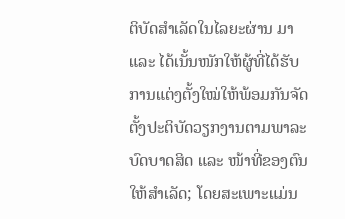ຕິບັດສຳເລັດໃນໄລຍະຜ່ານ ມາ ແລະ ໄດ້ເນັ້ນໜັກໃຫ້ຜູ້ທີ່ໄດ້ຮັບ ການແຕ່ງຕັ້ງໃໝ່ໃຫ້ພ້ອມກັນຈັດຕັ້ງປະຕິບັດວຽກງານຕາມພາລະບົດບາດສິດ ແລະ ໜ້າທີ່ຂອງຕົນໃຫ້ສຳເລັດ; ໂດຍສະເພາະແມ່ນ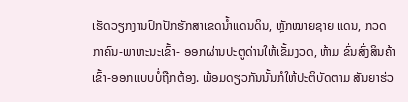ເຮັດວຽກງານປົກປັກຮັກສາເຂດນໍ້າແດນດິນ, ຫຼັກໝາຍຊາຍ ແດນ, ກວດກາຄົນ-ພາຫະນະເຂົ້າ- ອອກຜ່ານປະຕູດ່ານໃຫ້ເຂັ້ມງວດ, ຫ້າມ ຂົ່ນສົ່ງສິນຄ້າເຂົ້າ-ອອກແບບບໍ່ຖືກຕ້ອງ. ພ້ອມດຽວກັນນັ້ນກໍໃຫ້ປະຕິບັດຕາມ ສັນຍາຮ່ວ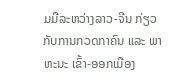ມມືລະຫວ່າງລາວ-ຈີນ ກ່ຽວ ກັບການກວດກາຄົນ ແລະ ພາຫະນະ ເຂົ້າ-ອອກເມືອງ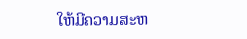ໃຫ້ມີຄວາມສະຫ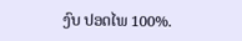ງົບ ປອດໄພ 100%.